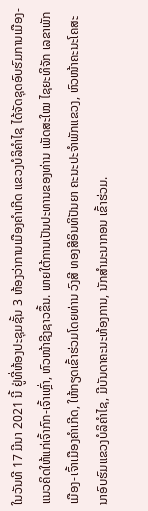ໃນວັນທີ 17 ມີນາ 2021 ນີ້ ຢູ່ທີ່ຫ້ອງປະຊຸມຊັ້ນ 3 ຫ້ອງວ່າການເມືອງຄຳເກີດ ແຂວງບໍລິຄຳໄຊ ໄດ້ຈັດຊຸດອົບຮົມການເມືອງ-ແນວຄິດໃຫ້ແກ່ເຈົ້າກົກ-ເຈົ້າເຫຼົ່າ, ຫົວໜ້າຊີງຊາວຂຶ້ນ. ພາຍໃຕ້ການເປັນປະທານຂອງທ່ານ ເພັດສະໃໝ ໄຊຍະທິຈັກ ເລຂາພັກເມືອງ-ເຈົ້າເມືອງຄຳເກີດ, ໃຫ້ກຽດເຂົ້າຮ່ວມໂດຍທ່ານ ວົງສີ ທອງສີອິນທິປັນຍາ ຄະນະປະຈຳພັກແຂວງ, ຫົວໜ້າຄະນະໂຄສະນາອົບຮົມແຂວງບໍລິຄຳໄຊ, ມີບັນດາຄະນະຫ້ອງການ, ນັກສຳມະນາກອນ ເຂົ້າຮ່ວມ.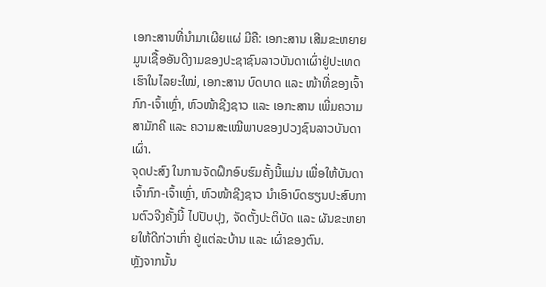ເອກະສານທີ່ນຳມາເຜີຍແຜ່ ມີຄື: ເອກະສານ ເສີມຂະຫຍາຍມູນເຊື້ອອັນດີງາມຂອງປະຊາຊົນລາວບັນດາເຜົ່າຢູ່ປະເທດເຮົາໃນໄລຍະໃໝ່, ເອກະສານ ບົດບາດ ແລະ ໜ້າທີ່ຂອງເຈົ້າກົກ-ເຈົ້າເຫຼົ່າ, ຫົວໜ້າຊີງຊາວ ແລະ ເອກະສານ ເພີ່ມຄວາມສາມັກຄີ ແລະ ຄວາມສະເໝີພາບຂອງປວງຊົນລາວບັນດາເຜົ່າ.
ຈຸດປະສົງ ໃນການຈັດຝຶກອົບຮົມຄັ້ງນີ້ແມ່ນ ເພື່ອໃຫ້ບັນດາເຈົ້າກົກ-ເຈົ້າເຫຼົ່າ, ຫົວໜ້າຊີງຊາວ ນຳເອົາບົດຮຽນປະສົບການຕົວຈີງຄັ້ງນີ້ ໄປປັບປຸງ, ຈັດຕັ້ງປະຕິບັດ ແລະ ຜັນຂະຫຍາຍໃຫ້ດີກ່ວາເກົ່າ ຢູ່ແຕ່ລະບ້ານ ແລະ ເຜົ່າຂອງຕົນ.
ຫຼັງຈາກນັ້ນ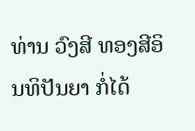ທ່ານ ວົງສີ ທອງສີອິນທິປັນຍາ ກໍ່ໄດ້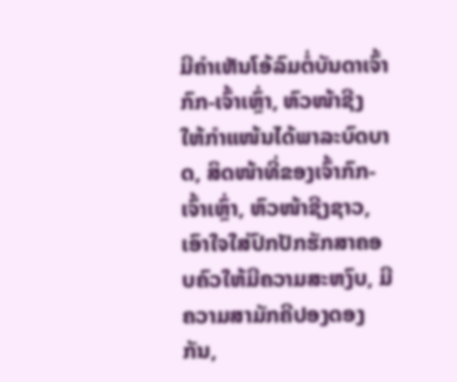ມີຄຳເຫັນໂອ້ລົມຕໍ່ບັນດາເຈົ້າກົກ-ເຈົ້າເຫຼົ່າ, ຫົວໜ້າຊີງ ໃຫ້ກຳແໜ້ນໄດ້ພາລະບົດບາດ, ສິດໜ້າທີ່ຂອງເຈົ້າກົກ-ເຈົ້າເຫຼົ່າ, ຫົວໜ້າຊີງຊາວ, ເອົາໃຈໃສ່ປົກປັກຮັກສາຄອບຄົວໃຫ້ມີຄວາມສະຫງົບ, ມີຄວາມສາມັກຄີປອງດອງກັນ,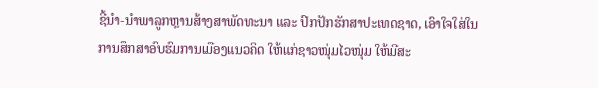ຊີ້ນຳ-ນຳພາລູກຫຼານສ້າງສາພັດທະນາ ແລະ ປົກປັກຮັກສາປະເທດຊາດ, ເອົາໃຈໃສ່ໃນການສຶກສາອົບຮົມການເມືອງແນວຄິດ ໃຫ້ແກ່ຊາວໜຸ່ມໄວໜຸ່ມ ໃຫ້ມີສະ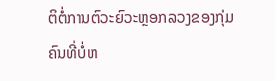ຕິຕໍ່ການຕົວະຍົວະຫຼອກລວງຂອງກຸ່ມຄົນທີ່ບໍ່ຫ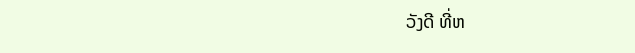ວັງດີ ທີ່ຫ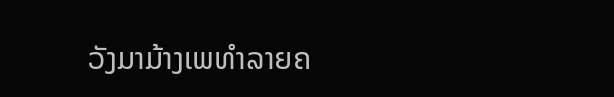ວັງມາມ້າງເພທຳລາຍຄ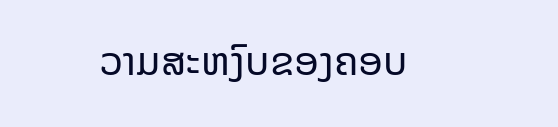ວາມສະຫງົບຂອງຄອບ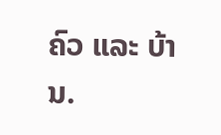ຄົວ ແລະ ບ້ານ.